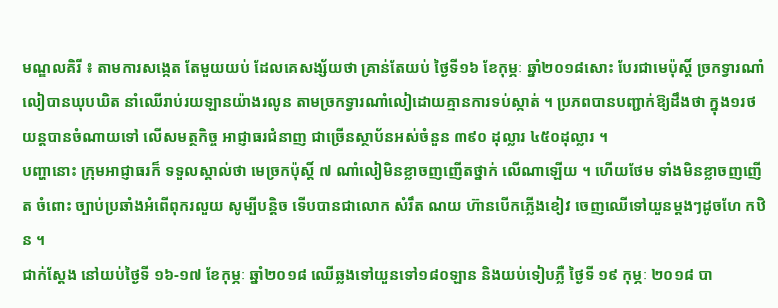មណ្ឌលគិរី ៖ តាមការសង្កេត តែមួយយប់ ដែលគេសង្ស័យថា គ្រាន់តែយប់ ថ្ងៃទី១៦ ខែកុម្ភៈ ឆ្នាំ២០១៨សោះ បែរជាមេប៉ុស្តិ៍ ច្រកទ្វារណាំលៀបានឃុបឃិត នាំឈើរាប់រយឡានយ៉ាងរលូន តាមច្រកទ្វារណាំលៀដោយគ្មានការទប់ស្កាត់ ។ ប្រភពបានបញ្ជាក់ឱ្យដឹងថា ក្នុង១រថយន្តបានចំណាយទៅ លើសមត្ថកិច្ច អាជ្ញាធរជំនាញ ជាច្រើនស្ថាប័នអស់ចំនួន ៣៩០ ដុល្លារ ៤៥០ដុល្លារ ។
បញ្ហានោះ ក្រុមអាជ្ញាធរក៏ ទទួលស្គាល់ថា មេច្រកប៉ុស្តិ៍ ៧ ណាំលៀមិនខ្លាចញញើតថ្នាក់ លើណាឡើយ ។ ហើយថែម ទាំងមិនខ្លាចញញើត ចំពោះ ច្បាប់ប្រឆាំងអំពើពុករលួយ សូម្បីបន្តិច ទើបបានជាលោក សំរឹត ណយ ហ៊ានបើកភ្លើងខៀវ ចេញឈើទៅយួនម្តងៗដូចហែ កឋិន ។
ជាក់ស្តែង នៅយប់ថ្ងៃទី ១៦-១៧ ខែកុម្ភៈ ឆ្នាំ២០១៨ ឈើឆ្លងទៅយួនទៅ១៨០ឡាន និងយប់ទៀបភ្លឺ ថ្ងៃទី ១៩ កុម្ភៈ ២០១៨ បា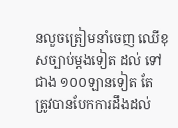នលួចត្រៀមនាំចេញ ឈើខុសច្បាប់ម្តងទៀត ដល់ ទៅជាង ១០០ឡានទៀត តែ ត្រូវបានបែកការដឹងដល់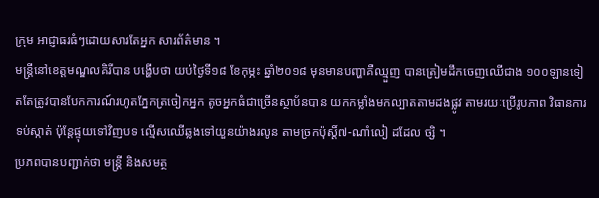ក្រុម អាជ្ញាធរធំៗដោយសារតែអ្នក សារព័ត៌មាន ។
មន្ត្រីនៅខេត្តមណ្ឌលគិរីបាន បង្ហើបថា យប់ថ្ងៃទី១៨ ខែកុម្ភះ ឆ្នាំ២០១៨ មុនមានបញ្ហាគឺឈ្មួញ បានត្រៀមដឹកចេញឈើជាង ១០០ឡានទៀតតែត្រូវបានបែកការណ៍រហូតភ្នែកត្រចៀកអ្នក តូចអ្នកធំជាច្រើនស្ថាប័នបាន យកកម្លាំងមកល្បាតតាមដងផ្លូវ តាមរយៈប្រើរូបភាព វិធានការ ទប់ស្កាត់ ប៉ុន្តែផ្ទុយទៅវិញបទ ល្មើសឈើឆ្លងទៅយួនយ៉ាងរលូន តាមច្រកប៉ុស្តិ៍៧-ណាំលៀ ដដែល ច្សិ ។
ប្រភពបានបញ្ជាក់ថា មន្ត្រី និងសមត្ថ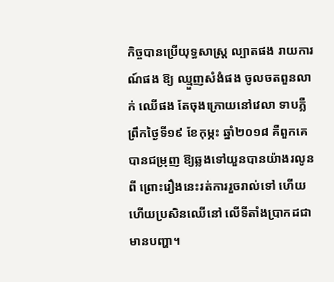កិច្ចបានប្រើយុទ្ធសាស្ត្រ ល្បាតផង រាយការណ៍ផង ឱ្យ ឈ្មួញសំងំផង ចូលចតពួនលាក់ ឈើផង តែចុងក្រោយនៅវេលា ទាបភ្លឺ ព្រឹកថ្ងៃទី១៩ ខែកុម្ភះ ឆ្នាំ២០១៨ គឺពួកគេបានជម្រុញ ឱ្យឆ្លងទៅយួនបានយ៉ាងរលូន ពី ព្រោះរឿងនេះរត់ការរួចរាល់ទៅ ហើយ ហើយប្រសិនឈើនៅ លើទីតាំងប្រាកដជាមានបញ្ហា។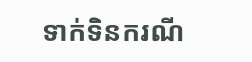ទាក់ទិនករណី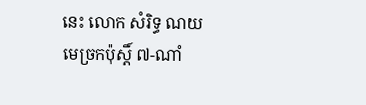នេះ លោក សំរិទ្ធ ណយ មេច្រកប៉ុស្តិ៍ ៧-ណាំ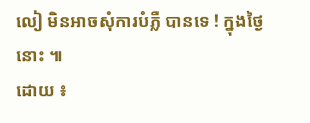លៀ មិនអាចសុំការបំភ្លឺ បានទេ ! ក្នុងថ្ងៃនោះ ៕
ដោយ ៖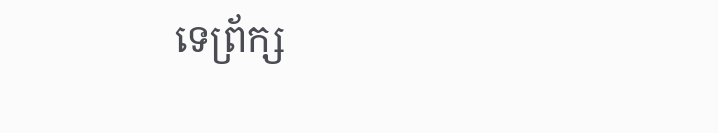ទេព្រ័ក្ស